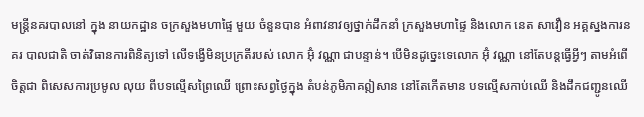មន្ត្រីនគរបាលនៅ ក្នុង នាយកដ្ឋាន ចក្រសួងមហាផ្ទៃ មួយ ចំនួនបាន អំពាវនាវឲ្យថ្នាក់ដឹកនាំ ក្រសួងមហាផ្ទៃ និងលោក នេត សាវឿន អគ្គស្នងការនគរ បាលជាតិ ចាត់វិធានការពិនិត្យទៅ លើទង្វើមិនប្រក្រតីរបស់ លោក អ៊ុំ វណ្ណា ជាបន្ទាន់។ បើមិនដូច្នេះទេលោក អ៊ុំ វណ្ណា នៅតែបន្តធ្វើអ្វីៗ តាមអំពើចិត្តជា ពិសេសការប្រមូល លុយ ពីបទល្មើសព្រៃឈើ ព្រោះសព្វថ្ងៃក្នុង តំបន់ភូមិភាគឦសាន នៅតែកើតមាន បទល្មើសកាប់ឈើ និងដឹកជញ្ជូនឈើ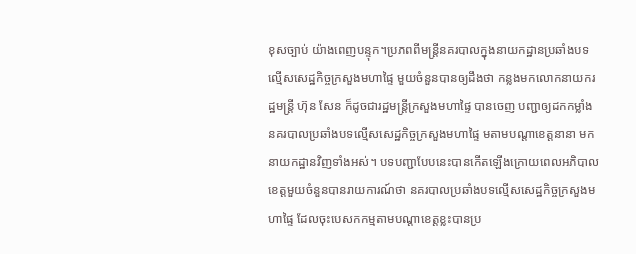ខុសច្បាប់ យ៉ាងពេញបន្ទុក។ប្រភពពីមន្ត្រីនគរបាលក្នុងនាយកដ្ឋានប្រឆាំងបទល្មើសសេដ្ឋកិច្ចក្រសួងមហាផ្ទៃ មួយចំនួនបានឲ្យដឹងថា កន្លងមកលោកនាយករដ្ឋមន្ត្រី ហ៊ុន សែន ក៏ដូចជារដ្ឋមន្ត្រីក្រសួងមហាផ្ទៃ បានចេញ បញ្ជាឲ្យដកកម្លាំង នគរបាលប្រឆាំងបទល្មើសសេដ្ឋកិច្ចក្រសួងមហាផ្ទៃ មតាមបណ្តាខេត្តនានា មកនាយកដ្ឋានវិញទាំងអស់។ បទបញ្ជាបែបនេះបានកើតឡើងក្រោយពេលអភិបាលខេត្តមួយចំនួនបានរាយការណ៍ថា នគរបាលប្រឆាំងបទល្មើសសេដ្ឋកិច្ចក្រសួងមហាផ្ទៃ ដែលចុះបេសកកម្មតាមបណ្តាខេត្តខ្លះបានប្រ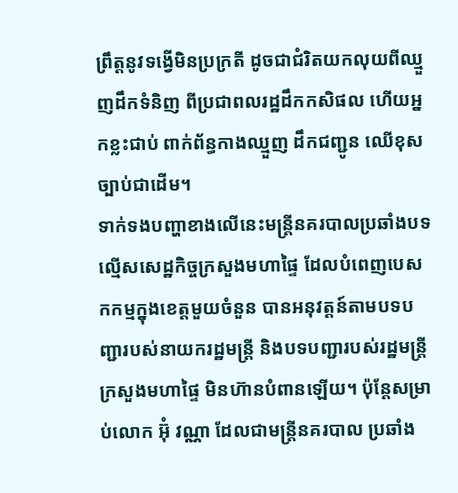ព្រឹត្តនូវទង្វើមិនប្រក្រតី ដូចជាជំរិតយកលុយពីឈ្មួញដឹកទំនិញ ពីប្រជាពលរដ្ឋដឹកកសិផល ហើយអ្នកខ្លះជាប់ ពាក់ព័ន្ធកាងឈ្មួញ ដឹកជញ្ជូន ឈើខុសច្បាប់ជាដើម។
ទាក់ទងបញ្ហាខាងលើនេះមន្ត្រីនគរបាលប្រឆាំងបទល្មើសសេដ្ឋកិច្ចក្រសួងមហាផ្ទៃ ដែលបំពេញបេសកកម្មក្នុងខេត្តមួយចំនួន បានអនុវត្តន៍តាមបទបញ្ជារបស់នាយករដ្ឋមន្ត្រី និងបទបញ្ជារបស់រដ្ឋមន្ត្រីក្រសួងមហាផ្ទៃ មិនហ៊ានបំពានឡើយ។ ប៉ុន្តែសម្រាប់លោក អ៊ុំ វណ្ណា ដែលជាមន្ត្រីនគរបាល ប្រឆាំង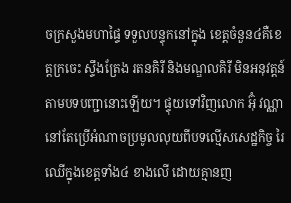ចក្រសួងមហាផ្ទៃ ទទួលបន្ទុកនៅក្នុង ខេត្តចំនួន៤គឺខេត្តក្រចេះ ស្ទឹងត្រែង រតនគិរី និងមណ្ឌលគិរី មិនអនុវត្តន៍តាមបទបញ្ជានោះឡើយ។ ផ្ទុយទៅវិញលោក អ៊ុំ វណ្ណា នៅតែប្រើអំណាចប្រមូលលុយពីបទល្មើសសេដ្ឋកិច្ច រៃឈើក្នុងខេត្តទាំង៤ ខាងលើ ដោយគ្មានញ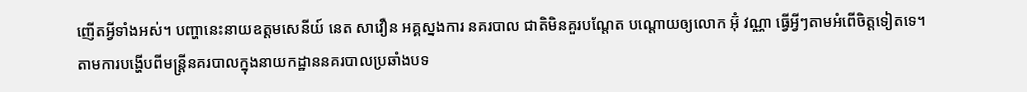ញើតអ្វីទាំងអស់។ បញ្ហានេះនាយឧត្តមសេនីយ៍ នេត សាវឿន អគ្គស្នងការ នគរបាល ជាតិមិនគួរបណ្តែត បណ្តោយឲ្យលោក អ៊ុំ វណ្ណា ធ្វើអ្វីៗតាមអំពើចិត្តទៀតទេ។
តាមការបង្ហើបពីមន្ត្រីនគរបាលក្នុងនាយកដ្ឋាននគរបាលប្រឆាំងបទ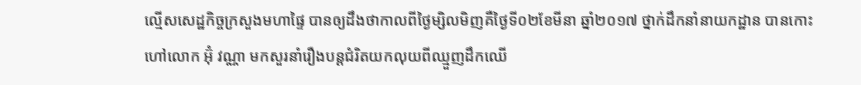ល្មើសសេដ្ឋកិច្ចក្រសួងមហាផ្ទៃ បានឲ្យដឹងថាកាលពីថ្ងៃម្សិលមិញគឺថ្ងៃទី០២ខែមីនា ឆ្នាំ២០១៧ ថ្នាក់ដឹកនាំនាយកដ្ឋាន បានកោះហៅលោក អ៊ុំ វណ្ណា មកសួរនាំរឿងបន្តជំរិតយកលុយពីឈ្មួញដឹកឈើ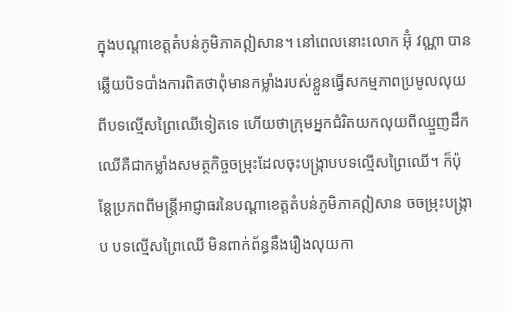ក្នុងបណ្តាខេត្តតំបន់ភូមិភាគឦសាន។ នៅពេលនោះលោក អ៊ុំ វណ្ណា បានឆ្លើយបិទបាំងការពិតថាពុំមានកម្លាំងរបស់ខ្លួនធ្វើសកម្មភាពប្រមូលលុយពីបទល្មើសព្រៃឈើទៀតទេ ហើយថាក្រុមអ្នកជំរិតយកលុយពីឈ្មួញដឹកឈើគឺជាកម្លាំងសមត្ថកិច្ចចម្រុះដែលចុះបង្ក្រាបបទល្មើសព្រៃឈើ។ ក៏ប៉ុន្តែប្រភពពីមន្ត្រីអាជ្ញាធរនៃបណ្តាខេត្តតំបន់ភូមិភាគឦសាន ចចម្រុះបង្ក្រាប បទល្មើសព្រៃឈើ មិនពាក់ព័ន្ធនឹងរឿងលុយកា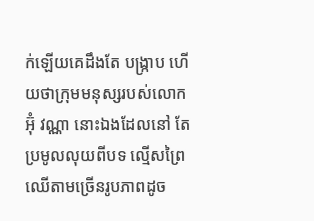ក់ឡើយគេដឹងតែ បង្ក្រាប ហើយថាក្រុមមនុស្សរបស់លោក អ៊ុំ វណ្ណា នោះឯងដែលនៅ តែប្រមូលលុយពីបទ ល្មើសព្រៃឈើតាមច្រើនរូបភាពដូច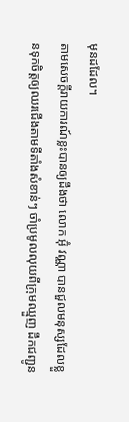មុនដដែល។
តាមសេចក្តីរាយការណ៍ខ្លះបានឲ្យដឹងថា លោក អ៊ុំ វណ្ណា បានជួលមនុស្សដែលខ្លួនទុកចិត្តឲ្យឈរជើងតាមទីតាំងសំខាន់ៗ ចាំប្រមូលលុយពីក្រុមឈ្មួញ ដឹកជញ្ជូន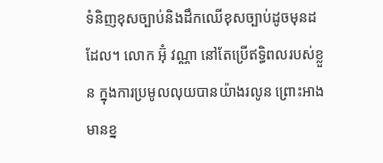ទំនិញខុសច្បាប់និងដឹកឈើខុសច្បាប់ដូចមុនដដែល។ លោក អ៊ុំ វណ្ណា នៅតែប្រើឥទ្ធិពលរបស់ខ្លួន ក្នុងការប្រមូលលុយបានយ៉ាងរលូន ព្រោះអាងមានខ្ន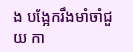ង បង្អែករឹងមាំចាំជួយ កា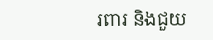រពារ និងជួយ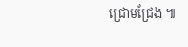ជ្រោមជ្រែង ៕